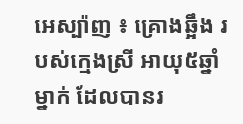អេស្ប៉ាញ ៖ គ្រោងឆ្អឹង របស់ក្មេងស្រី អាយុ៥ឆ្នាំម្នាក់ ដែលបានរ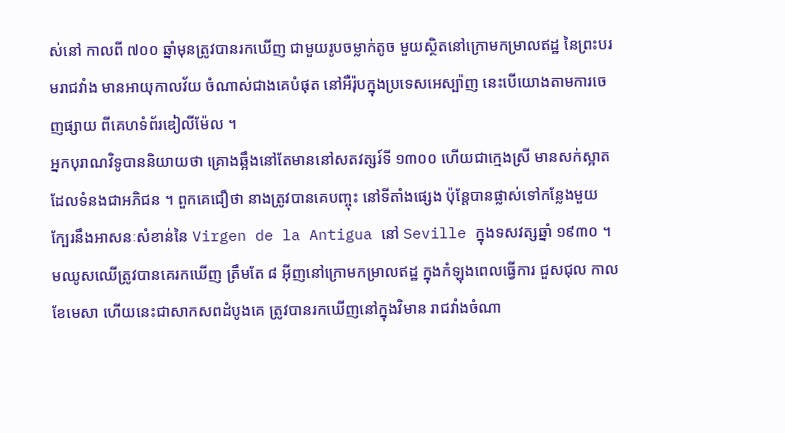ស់នៅ កាលពី ៧០០ ឆ្នាំមុនត្រូវបានរកឃើញ ជាមួយរូបចម្លាក់តូច មួយស្ថិតនៅក្រោមកម្រាលឥដ្ឋ នៃព្រះបរមរាជវាំង មានអាយុកាលវ័យ ចំណាស់ជាងគេបំផុត នៅអឺរ៉ុបក្នុងប្រទេសអេស្ប៉ាញ នេះបើយោងតាមការចេញផ្សាយ ពីគេហទំព័រឌៀលីម៉ែល ។
អ្នកបុរាណវិទូបាននិយាយថា គ្រោងឆ្អឹងនៅតែមាននៅសតវត្សរ៍ទី ១៣០០ ហើយជាក្មេងស្រី មានសក់ស្អាតដែលទំនងជាអភិជន ។ ពួកគេជឿថា នាងត្រូវបានគេបញ្ចុះ នៅទីតាំងផ្សេង ប៉ុន្តែបានផ្លាស់ទៅកន្លែងមួយ ក្បែរនឹងអាសនៈសំខាន់នៃ Virgen de la Antigua នៅ Seville ក្នុងទសវត្សឆ្នាំ ១៩៣០ ។
មឈូសឈើត្រូវបានគេរកឃើញ ត្រឹមតែ ៨ អ៊ីញនៅក្រោមកម្រាលឥដ្ឋ ក្នុងកំឡុងពេលធ្វើការ ជួសជុល កាលខែមេសា ហើយនេះជាសាកសពដំបូងគេ ត្រូវបានរកឃើញនៅក្នុងវិមាន រាជវាំងចំណា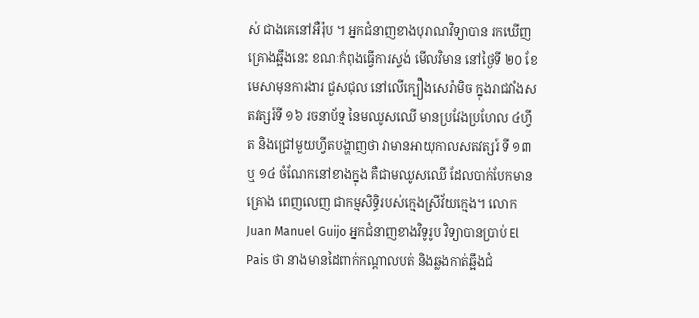ស់ ជាងគេនៅអឺរ៉ុប ។ អ្នកជំនាញខាងបុរាណវិទ្យាបាន រកឃើញគ្រោងឆ្អឹងនេះ ខណៈកំពុងធ្វើការស្ទង់ មើលវិមាន នៅថ្ងៃទី ២០ ខែមេសាមុនការងារ ជួសជុល នៅលើក្បឿងសេរ៉ាមិច ក្នុងរាជវាំងសតវត្សរ៍ទី ១៦ រចនាប័ទ្ម នៃមឈូសឈើ មានប្រវែងប្រហែល ៤ហ្វីត និងជ្រៅមួយហ្វីតបង្ហាញថា វាមានអាយុកាលសតវត្សរ៍ ទី ១៣ ឬ ១៤ ចំណែកនៅខាងក្នុង គឺជាមឈូសឈើ ដែលបាក់បែកមានគ្រោង ពេញលេញ ជាកម្មសិទ្ធិរបស់ក្មេងស្រីវ័យក្មេង។ លោក Juan Manuel Guijo អ្នកជំនាញខាងវិទូរូប វិទ្យាបានប្រាប់ El Pais ថា នាងមានដៃពាក់កណ្តាលបត់ និងឆ្លងកាត់ឆ្អឹងជំ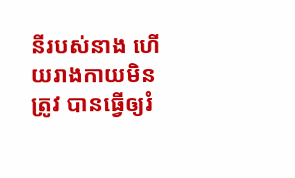នីរបស់នាង ហើយរាងកាយមិនត្រូវ បានធ្វើឲ្យរំ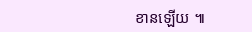ខានឡើយ ៕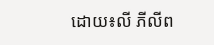ដោយ៖លី ភីលីព